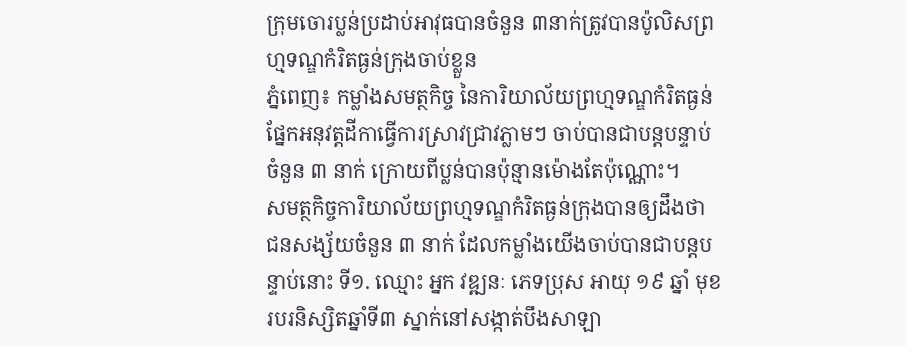ក្រុមចោរប្លន់ប្រដាប់អាវុធបានចំនួន ៣នាក់ត្រូវបានប៉ូលិសព្រហ្មទណ្ឌកំរិតធ្ងន់ក្រុងចាប់ខ្លួន
ភ្នំពេញ៖ កម្លាំងសមត្ថកិច្ច នៃការិយាល័យព្រហ្មទណ្ឌកំរិតធ្ងន់ ផ្នែកអនុវត្តដីកាធ្វើការស្រាវជ្រាវភ្លាមៗ ចាប់បានជាបន្តបន្ទាប់ចំនួន ៣ នាក់ ក្រោយពីប្លន់បានប៉ុន្មានម៉ោងតែប៉ុណ្ណោះ។
សមត្ថកិច្ចការិយាល័យព្រហ្មទណ្ឌកំរិតធ្ងន់ក្រុងបានឲ្យដឹងថា ជនសង្ស័យចំនួន ៣ នាក់ ដែលកម្លាំងយើងចាប់បានជាបន្តបន្ទាប់នោះ ទី១. ឈ្មោះ អ្នក វឌ្ឍនៈ ភេទប្រុស អាយុ ១៩ ឆ្នាំ មុខរបរនិស្សិតឆ្នាំទី៣ ស្នាក់នៅសង្កាត់បឹងសាឡា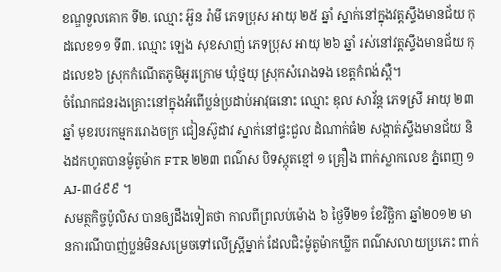ខណ្ឌទួលគោក ទី២. ឈ្មោះ អ៊ួន រ៉ាមី ភេទប្រុស អាយុ ២៥ ឆ្នាំ ស្នាក់នៅក្នុងវត្តស្ទឹងមានជ័យ កុដលេខ១១ ទី៣. ឈ្មោះ ឡេង សុខសាញ់ ភេទប្រុស អាយុ ២៦ ឆ្នាំ រស់នៅវត្តស្ទឹងមានជ័យ កុដលេខ៦ ស្រុកកំណើតភូមិអូរក្រោម ឃុំថ្មយុ ស្រុកសំរោងទង ខេត្តកំពង់ស្ពឺ។
ចំណែកជនរងគ្រោះនៅក្នុងអំពើប្លន់ប្រដាប់អាវុធនោះ ឈ្មោះ ឌុល សាវ័ន្ត ភេទស្រី អាយុ ២៣ ឆ្នាំ មុខរបរកម្មកររោងចក្រ ជៀនស៊ូដាវ ស្នាក់នៅផ្ទះជួល ដំណាក់ធំ២ សង្កាត់ស្ទឹងមានជ័យ និងដកហូតបានម៉ូតូម៉ាក FTR ២២៣ ពណ៌ស បិទស្កុតខ្មៅ ១ គ្រឿង ពាក់ស្លាកលេខ ភ្នំពេញ ១AJ-៣៤៩៩ ។
សមត្ថកិច្ចប៉ូលិស បានឲ្យដឹងទៀតថា កាលពីព្រលប់ម៉ោង ៦ ថ្ងៃទី២១ ខែវិច្ឆិកា ឆ្នាំ២០១២ មានការណីបាញ់ប្លន់មិនសម្រេចទៅលើស្ត្រីម្នាក់ ដែលជិះម៉ូតូម៉ាកឃ្លីក ពណ៌សលាយប្រភេះ ពាក់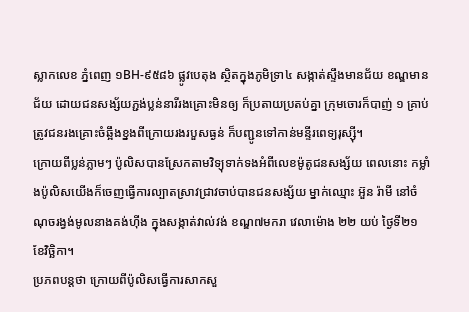ស្លាកលេខ ភ្នំពេញ ១BH-៩៥៨៦ ផ្លូវបេតុង ស្ថិតក្នុងភូមិទ្រា៤ សង្កាត់ស្ទឹងមានជ័យ ខណ្ឌមានជ័យ ដោយជនសង្ស័យភ្ជង់ប្លន់នារីរងគ្រោះមិនឲ្យ ក៏ប្រតាយប្រតប់គ្នា ក្រុមចោរក៏បាញ់ ១ គ្រាប់ ត្រូវជនរងគ្រោះចំឆ្អឹងខ្នងពីក្រោយរងរបួសធ្ងន់ ក៏បញ្ជូនទៅកាន់មន្ទីរពេទ្យរុស្ស៊ី។
ក្រោយពីប្លន់ភ្លាមៗ ប៉ូលិសបានស្រែកតាមវិទ្យុទាក់ទងអំពីលេខម៉ូតូជនសង្ស័យ ពេលនោះ កម្លាំងប៉ូលិសយើងក៏ចេញធ្វើការល្បាតស្រាវជ្រាវចាប់បានជនសង្ស័យ ម្នាក់ឈ្មោះ អ៊ួន រ៉ាមី នៅចំណុចរង្វង់មូលនាងគង់ហ៊ីង ក្នុងសង្កាត់វាល់វង់ ខណ្ឌ៧មករា វេលាម៉ោង ២២ យប់ ថ្ងៃទី២១ ខែវិច្ឆិកា។
ប្រភពបន្តថា ក្រោយពីប៉ូលិសធ្វើការសាកសួ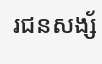រជនសង្ស័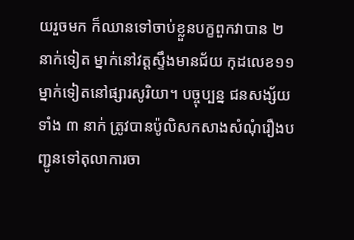យរួចមក ក៏ឈានទៅចាប់ខ្លួនបក្ខពួកវាបាន ២ នាក់ទៀត ម្នាក់នៅវត្តស្ទឹងមានជ័យ កុដលេខ១១ ម្នាក់ទៀតនៅផ្សារសូរិយា។ បច្ចុប្បន្ន ជនសង្ស័យទាំង ៣ នាក់ ត្រូវបានប៉ូលិសកសាងសំណុំរឿងបញ្ជូនទៅតុលាការចា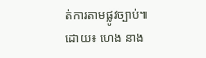ត់ការតាមផ្លូវច្បាប់៕
ដោយ៖ ហេង នាង